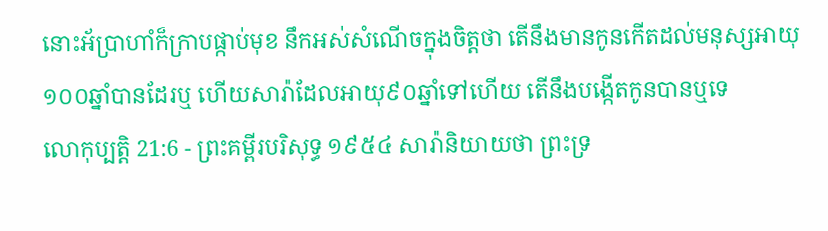នោះអ័ប្រាហាំក៏ក្រាបផ្កាប់មុខ នឹកអស់សំណើចក្នុងចិត្តថា តើនឹងមានកូនកើតដល់មនុស្សអាយុ១០០ឆ្នាំបានដែរឬ ហើយសារ៉ាដែលអាយុ៩០ឆ្នាំទៅហើយ តើនឹងបង្កើតកូនបានឬទេ
លោកុប្បត្តិ 21:6 - ព្រះគម្ពីរបរិសុទ្ធ ១៩៥៤ សារ៉ានិយាយថា ព្រះទ្រ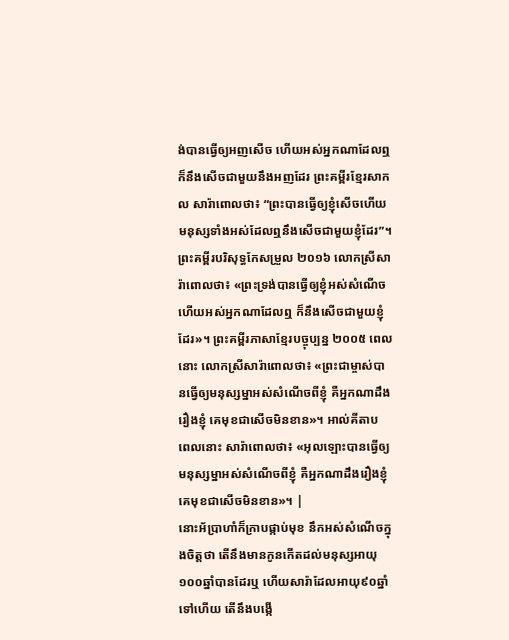ង់បានធ្វើឲ្យអញសើច ហើយអស់អ្នកណាដែលឮ ក៏នឹងសើចជាមួយនឹងអញដែរ ព្រះគម្ពីរខ្មែរសាកល សារ៉ាពោលថា៖ “ព្រះបានធ្វើឲ្យខ្ញុំសើចហើយ មនុស្សទាំងអស់ដែលឮនឹងសើចជាមួយខ្ញុំដែរ”។ ព្រះគម្ពីរបរិសុទ្ធកែសម្រួល ២០១៦ លោកស្រីសារ៉ាពោលថា៖ «ព្រះទ្រង់បានធ្វើឲ្យខ្ញុំអស់សំណើច ហើយអស់អ្នកណាដែលឮ ក៏នឹងសើចជាមួយខ្ញុំដែរ»។ ព្រះគម្ពីរភាសាខ្មែរបច្ចុប្បន្ន ២០០៥ ពេលនោះ លោកស្រីសារ៉ាពោលថា៖ «ព្រះជាម្ចាស់បានធ្វើឲ្យមនុស្សម្នាអស់សំណើចពីខ្ញុំ គឺអ្នកណាដឹងរឿងខ្ញុំ គេមុខជាសើចមិនខាន»។ អាល់គីតាប ពេលនោះ សារ៉ាពោលថា៖ «អុលឡោះបានធ្វើឲ្យមនុស្សម្នាអស់សំណើចពីខ្ញុំ គឺអ្នកណាដឹងរឿងខ្ញុំ គេមុខជាសើចមិនខាន»។ |
នោះអ័ប្រាហាំក៏ក្រាបផ្កាប់មុខ នឹកអស់សំណើចក្នុងចិត្តថា តើនឹងមានកូនកើតដល់មនុស្សអាយុ១០០ឆ្នាំបានដែរឬ ហើយសារ៉ាដែលអាយុ៩០ឆ្នាំទៅហើយ តើនឹងបង្កើ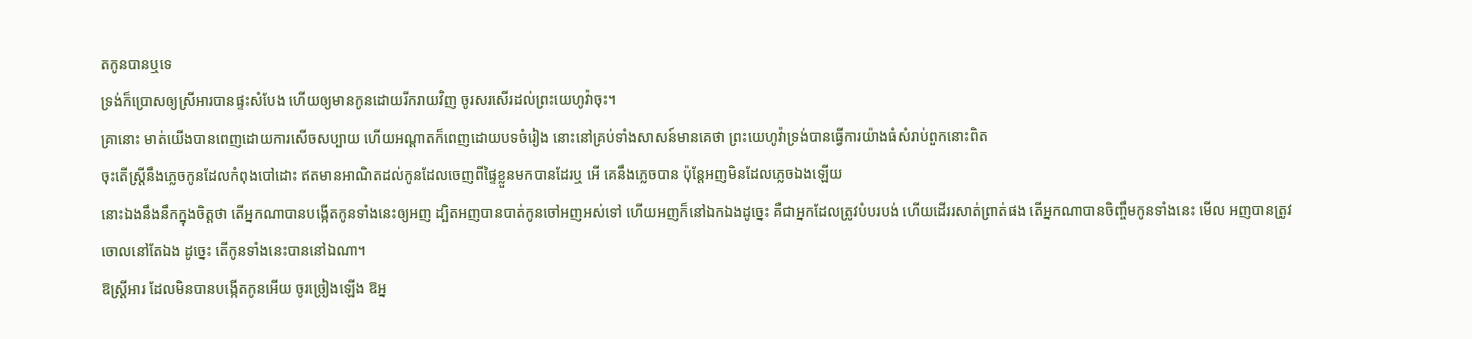តកូនបានឬទេ
ទ្រង់ក៏ប្រោសឲ្យស្រីអារបានផ្ទះសំបែង ហើយឲ្យមានកូនដោយរីករាយវិញ ចូរសរសើរដល់ព្រះយេហូវ៉ាចុះ។
គ្រានោះ មាត់យើងបានពេញដោយការសើចសប្បាយ ហើយអណ្តាតក៏ពេញដោយបទចំរៀង នោះនៅគ្រប់ទាំងសាសន៍មានគេថា ព្រះយេហូវ៉ាទ្រង់បានធ្វើការយ៉ាងធំសំរាប់ពួកនោះពិត
ចុះតើស្ត្រីនឹងភ្លេចកូនដែលកំពុងបៅដោះ ឥតមានអាណិតដល់កូនដែលចេញពីផ្ទៃខ្លួនមកបានដែរឬ អើ គេនឹងភ្លេចបាន ប៉ុន្តែអញមិនដែលភ្លេចឯងឡើយ
នោះឯងនឹងនឹកក្នុងចិត្តថា តើអ្នកណាបានបង្កើតកូនទាំងនេះឲ្យអញ ដ្បិតអញបានបាត់កូនចៅអញអស់ទៅ ហើយអញក៏នៅឯកឯងដូច្នេះ គឺជាអ្នកដែលត្រូវបំបរបង់ ហើយដើររសាត់ព្រាត់ផង តើអ្នកណាបានចិញ្ចឹមកូនទាំងនេះ មើល អញបានត្រូវចោលនៅតែឯង ដូច្នេះ តើកូនទាំងនេះបាននៅឯណា។
ឱស្ត្រីអារ ដែលមិនបានបង្កើតកូនអើយ ចូរច្រៀងឡើង ឱអ្ន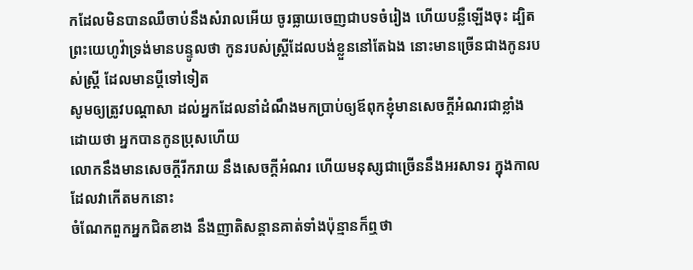កដែលមិនបានឈឺចាប់នឹងសំរាលអើយ ចូរធ្លាយចេញជាបទចំរៀង ហើយបន្លឺឡើងចុះ ដ្បិតព្រះយេហូវ៉ាទ្រង់មានបន្ទូលថា កូនរបស់ស្ត្រីដែលបង់ខ្លួននៅតែឯង នោះមានច្រើនជាងកូនរបស់ស្ត្រី ដែលមានប្ដីទៅទៀត
សូមឲ្យត្រូវបណ្តាសា ដល់អ្នកដែលនាំដំណឹងមកប្រាប់ឲ្យឪពុកខ្ញុំមានសេចក្ដីអំណរជាខ្លាំង ដោយថា អ្នកបានកូនប្រុសហើយ
លោកនឹងមានសេចក្ដីរីករាយ នឹងសេចក្ដីអំណរ ហើយមនុស្សជាច្រើននឹងអរសាទរ ក្នុងកាលដែលវាកើតមកនោះ
ចំណែកពួកអ្នកជិតខាង នឹងញាតិសន្តានគាត់ទាំងប៉ុន្មានក៏ឮថា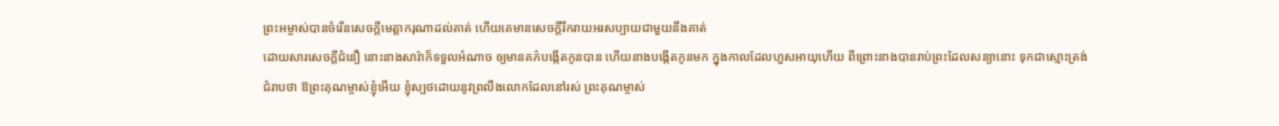ព្រះអម្ចាស់បានចំរើនសេចក្ដីមេត្តាករុណាដល់គាត់ ហើយគេមានសេចក្ដីរីករាយអរសប្បាយជាមួយនឹងគាត់
ដោយសារសេចក្ដីជំនឿ នោះនាងសារ៉ាក៏ទទួលអំណាច ឲ្យមានគភ៌បង្កើតកូនបាន ហើយនាងបង្កើតកូនមក ក្នុងកាលដែលហួសអាយុហើយ ពីព្រោះនាងបានរាប់ព្រះដែលសន្យានោះ ទុកជាស្មោះត្រង់
ជំរាបថា ឱព្រះគុណម្ចាស់ខ្ញុំអើយ ខ្ញុំស្បថដោយនូវព្រលឹងលោកដែលនៅរស់ ព្រះគុណម្ចាស់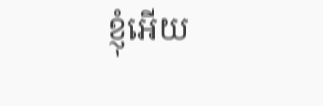ខ្ញុំអើយ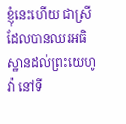ខ្ញុំនេះហើយ ជាស្រីដែលបានឈរអធិស្ឋានដល់ព្រះយេហូវ៉ា នៅទី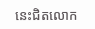នេះជិតលោក